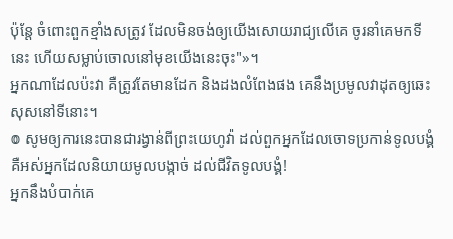ប៉ុន្តែ ចំពោះពួកខ្មាំងសត្រូវ ដែលមិនចង់ឲ្យយើងសោយរាជ្យលើគេ ចូរនាំគេមកទីនេះ ហើយសម្លាប់ចោលនៅមុខយើងនេះចុះ"»។
អ្នកណាដែលប៉ះវា គឺត្រូវតែមានដែក និងដងលំពែងផង គេនឹងប្រមូលវាដុតឲ្យឆេះសុសនៅទីនោះ។
៙ សូមឲ្យការនេះបានជារង្វាន់ពីព្រះយេហូវ៉ា ដល់ពួកអ្នកដែលចោទប្រកាន់ទូលបង្គំ គឺអស់អ្នកដែលនិយាយមូលបង្កាច់ ដល់ជីវិតទូលបង្គំ!
អ្នកនឹងបំបាក់គេ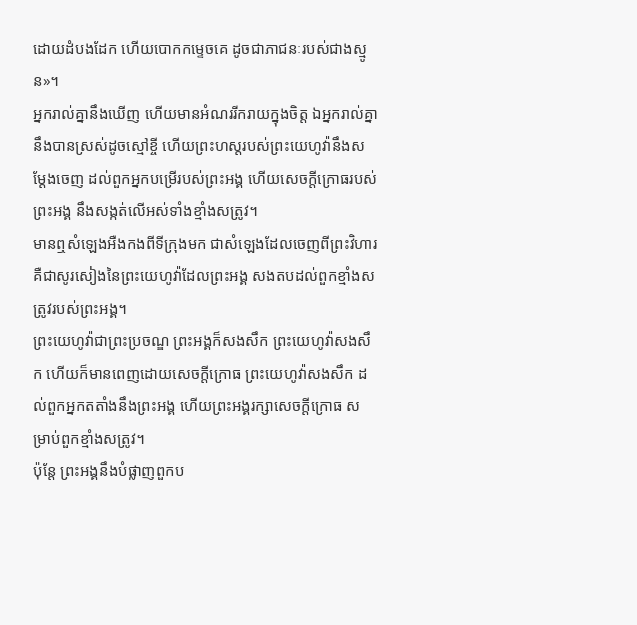ដោយដំបងដែក ហើយបោកកម្ទេចគេ ដូចជាភាជនៈរបស់ជាងស្មូន»។
អ្នករាល់គ្នានឹងឃើញ ហើយមានអំណររីករាយក្នុងចិត្ត ឯអ្នករាល់គ្នានឹងបានស្រស់ដូចស្មៅខ្ចី ហើយព្រះហស្តរបស់ព្រះយេហូវ៉ានឹងសម្ដែងចេញ ដល់ពួកអ្នកបម្រើរបស់ព្រះអង្គ ហើយសេចក្ដីក្រោធរបស់ព្រះអង្គ នឹងសង្កត់លើអស់ទាំងខ្មាំងសត្រូវ។
មានឮសំឡេងអឺងកងពីទីក្រុងមក ជាសំឡេងដែលចេញពីព្រះវិហារ គឺជាសូរសៀងនៃព្រះយេហូវ៉ាដែលព្រះអង្គ សងតបដល់ពួកខ្មាំងសត្រូវរបស់ព្រះអង្គ។
ព្រះយេហូវ៉ាជាព្រះប្រចណ្ឌ ព្រះអង្គក៏សងសឹក ព្រះយេហូវ៉ាសងសឹក ហើយក៏មានពេញដោយសេចក្ដីក្រោធ ព្រះយេហូវ៉ាសងសឹក ដល់ពួកអ្នកតតាំងនឹងព្រះអង្គ ហើយព្រះអង្គរក្សាសេចក្ដីក្រោធ សម្រាប់ពួកខ្មាំងសត្រូវ។
ប៉ុន្តែ ព្រះអង្គនឹងបំផ្លាញពួកប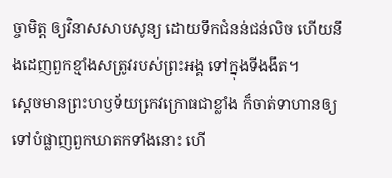ច្ចាមិត្ត ឲ្យវិនាសសាបសូន្យ ដោយទឹកជំនន់ជន់លិច ហើយនឹងដេញពួកខ្មាំងសត្រូវរបស់ព្រះអង្គ ទៅក្នុងទីងងឹត។
ស្តេចមានព្រះហឫទ័យកេ្រវក្រោធជាខ្លាំង ក៏ចាត់ទាហានឲ្យទៅបំផ្លាញពួកឃាតកទាំងនោះ ហើ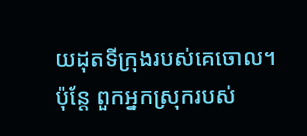យដុតទីក្រុងរបស់គេចោល។
ប៉ុន្តែ ពួកអ្នកស្រុករបស់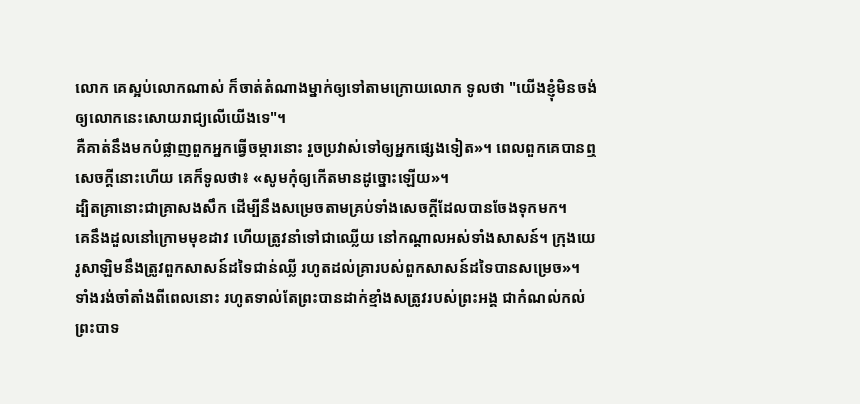លោក គេស្អប់លោកណាស់ ក៏ចាត់តំណាងម្នាក់ឲ្យទៅតាមក្រោយលោក ទូលថា "យើងខ្ញុំមិនចង់ឲ្យលោកនេះសោយរាជ្យលើយើងទេ"។
គឺគាត់នឹងមកបំផ្លាញពួកអ្នកធ្វើចម្ការនោះ រួចប្រវាស់ទៅឲ្យអ្នកផ្សេងទៀត»។ ពេលពួកគេបានឮសេចក្តីនោះហើយ គេក៏ទូលថា៖ «សូមកុំឲ្យកើតមានដូច្នោះឡើយ»។
ដ្បិតគ្រានោះជាគ្រាសងសឹក ដើម្បីនឹងសម្រេចតាមគ្រប់ទាំងសេចក្តីដែលបានចែងទុកមក។
គេនឹងដួលនៅក្រោមមុខដាវ ហើយត្រូវនាំទៅជាឈ្លើយ នៅកណ្ដាលអស់ទាំងសាសន៍។ ក្រុងយេរូសាឡិមនឹងត្រូវពួកសាសន៍ដទៃជាន់ឈ្លី រហូតដល់គ្រារបស់ពួកសាសន៍ដទៃបានសម្រេច»។
ទាំងរង់ចាំតាំងពីពេលនោះ រហូតទាល់តែព្រះបានដាក់ខ្មាំងសត្រូវរបស់ព្រះអង្គ ជាកំណល់កល់ព្រះបាទ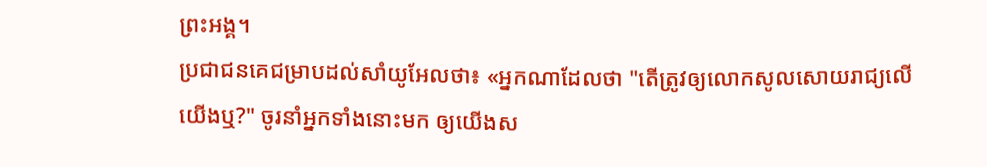ព្រះអង្គ។
ប្រជាជនគេជម្រាបដល់សាំយូអែលថា៖ «អ្នកណាដែលថា "តើត្រូវឲ្យលោកសូលសោយរាជ្យលើយើងឬ?" ចូរនាំអ្នកទាំងនោះមក ឲ្យយើងស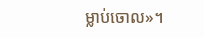ម្លាប់ចោល»។